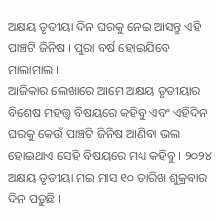ଅକ୍ଷୟ ତୃତୀୟା ଦିନ ଘରକୁ ନେଇ ଆସନ୍ତୁ ଏହି ପାଞ୍ଚଟି ଜିନିଷ । ପୁରା ବର୍ଷ ହୋଇଯିବେ ମାଲାମାଲ ।
ଆଜିକାର ଲେଖାରେ ଆମେ ଅକ୍ଷୟ ତୃତୀୟାର ବିଶେଷ ମହତ୍ତ୍ୱ ବିଷୟରେ କହିବୁ ଏବଂ ଏହିଦିନ ଘରକୁ କେଉଁ ପାଞ୍ଚଟି ଜିନିଷ ଆଣିବା ଭଲ ହୋଇଥାଏ ସେହି ବିଷୟରେ ମଧ୍ୟ କହିବୁ । ୨୦୨୪ ଅକ୍ଷୟ ତୃତୀୟା ମଇ ମାସ ୧୦ ତାରିଖ ଶୁକ୍ରବାର ଦିନ ପଡ଼ୁଛି ।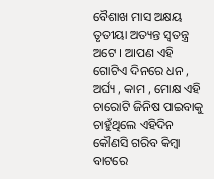ବୈଶାଖ ମାସ ଅକ୍ଷୟ ତୃତୀୟା ଅତ୍ୟନ୍ତ ସ୍ୱତନ୍ତ୍ର ଅଟେ । ଆପଣ ଏହି ଗୋଟିଏ ଦିନରେ ଧନ , ଅର୍ଘ୍ୟ , କାମ , ମୋକ୍ଷ ଏହି ଚାରୋଟି ଜିନିଷ ପାଇବାକୁ ଚାହୁଁଥିଲେ ଏହିଦିନ କୌଣସି ଗରିବ କିମ୍ବା ବାଟରେ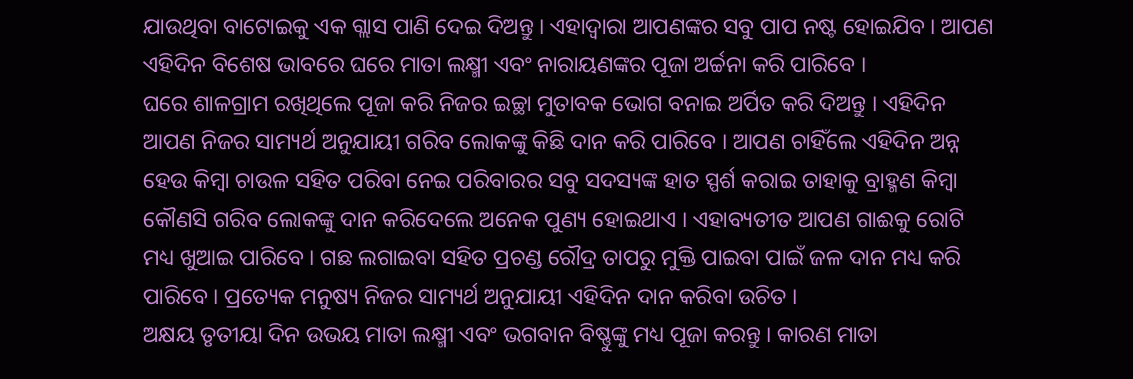ଯାଉଥିବା ବାଟୋଇକୁ ଏକ ଗ୍ଲାସ ପାଣି ଦେଇ ଦିଅନ୍ତୁ । ଏହାଦ୍ବାରା ଆପଣଙ୍କର ସବୁ ପାପ ନଷ୍ଟ ହୋଇଯିବ । ଆପଣ ଏହିଦିନ ବିଶେଷ ଭାବରେ ଘରେ ମାତା ଲକ୍ଷ୍ମୀ ଏବଂ ନାରାୟଣଙ୍କର ପୂଜା ଅର୍ଚ୍ଚନା କରି ପାରିବେ ।
ଘରେ ଶାଳଗ୍ରାମ ରଖିଥିଲେ ପୂଜା କରି ନିଜର ଇଚ୍ଛା ମୁତାବକ ଭୋଗ ବନାଇ ଅର୍ପିତ କରି ଦିଅନ୍ତୁ । ଏହିଦିନ ଆପଣ ନିଜର ସାମ୍ୟର୍ଥ ଅନୁଯାୟୀ ଗରିବ ଲୋକଙ୍କୁ କିଛି ଦାନ କରି ପାରିବେ । ଆପଣ ଚାହିଁଲେ ଏହିଦିନ ଅନ୍ନ ହେଉ କିମ୍ବା ଚାଉଳ ସହିତ ପରିବା ନେଇ ପରିବାରର ସବୁ ସଦସ୍ୟଙ୍କ ହାତ ସ୍ପର୍ଶ କରାଇ ତାହାକୁ ବ୍ରାହ୍ମଣ କିମ୍ବା କୌଣସି ଗରିବ ଲୋକଙ୍କୁ ଦାନ କରିଦେଲେ ଅନେକ ପୁଣ୍ୟ ହୋଇଥାଏ । ଏହାବ୍ୟତୀତ ଆପଣ ଗାଈକୁ ରୋଟି ମଧ୍ୟ ଖୁଆଇ ପାରିବେ । ଗଛ ଲଗାଇବା ସହିତ ପ୍ରଚଣ୍ଡ ରୌଦ୍ର ତାପରୁ ମୁକ୍ତି ପାଇବା ପାଇଁ ଜଳ ଦାନ ମଧ୍ୟ କରି ପାରିବେ । ପ୍ରତ୍ୟେକ ମନୁଷ୍ୟ ନିଜର ସାମ୍ୟର୍ଥ ଅନୁଯାୟୀ ଏହିଦିନ ଦାନ କରିବା ଉଚିତ ।
ଅକ୍ଷୟ ତୃତୀୟା ଦିନ ଉଭୟ ମାତା ଲକ୍ଷ୍ମୀ ଏବଂ ଭଗବାନ ବିଷ୍ଣୁଙ୍କୁ ମଧ୍ୟ ପୂଜା କରନ୍ତୁ । କାରଣ ମାତା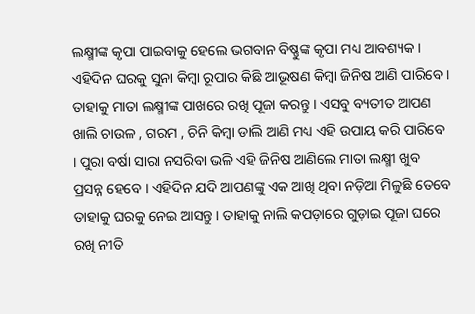ଲକ୍ଷ୍ମୀଙ୍କ କୃପା ପାଇବାକୁ ହେଲେ ଭଗବାନ ବିଷ୍ଣୁଙ୍କ କୃପା ମଧ୍ୟ ଆବଶ୍ୟକ । ଏହିଦିନ ଘରକୁ ସୁନା କିମ୍ବା ରୂପାର କିଛି ଆଭୂଷଣ କିମ୍ବା ଜିନିଷ ଆଣି ପାରିବେ । ତାହାକୁ ମାତା ଲକ୍ଷ୍ମୀଙ୍କ ପାଖରେ ରଖି ପୂଜା କରନ୍ତୁ । ଏସବୁ ବ୍ୟତୀତ ଆପଣ ଖାଲି ଚାଉଳ , ଗରମ , ଚିନି କିମ୍ବା ଡାଲି ଆଣି ମଧ୍ୟ ଏହି ଉପାୟ କରି ପାରିବେ । ପୁରା ବର୍ଷା ସାରା ନସରିବା ଭଳି ଏହି ଜିନିଷ ଆଣିଲେ ମାତା ଲକ୍ଷ୍ମୀ ଖୁବ ପ୍ରସନ୍ନ ହେବେ । ଏହିଦିନ ଯଦି ଆପଣଙ୍କୁ ଏକ ଆଖି ଥିବା ନଡ଼ିଆ ମିଳୁଛି ତେବେ ତାହାକୁ ଘରକୁ ନେଇ ଆସନ୍ତୁ । ତାହାକୁ ନାଲି କପଡ଼ାରେ ଗୁଡ଼ାଇ ପୂଜା ଘରେ ରଖି ନୀତି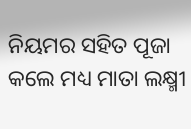ନିୟମର ସହିତ ପୂଜା କଲେ ମଧ୍ୟ ମାତା ଲକ୍ଷ୍ମୀ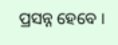ପ୍ରସନ୍ନ ହେବେ ।